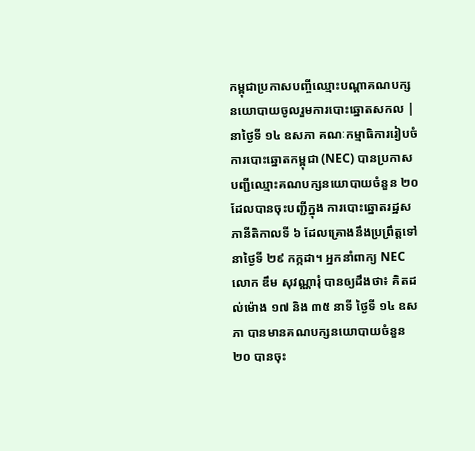កម្ពុជាប្រកាសបញ្ចីឈ្មោះបណ្ដាគណបក្សនយោបាយចូលរួមការបោះឆ្នោតសកល |
នាថ្ងៃទី ១៤ ឧសភា គណៈកម្មាធិការរៀបចំការបោះឆ្នោតកម្ពុជា (NEC) បានប្រកាសបញ្ជីឈ្មោះគណបក្សនយោបាយចំនួន ២០ ដែលបានចុះបញ្ជីក្នុង ការបោះឆ្នោតរដ្ឋសភានីតិកាលទី ៦ ដែលគ្រោងនឹងប្រព្រឹត្តទៅនាថ្ងៃទី ២៩ កក្កដា។ អ្នកនាំពាក្យ NEC លោក ឌឹម សុវណ្ណារុំ បានឲ្យដឹងថា៖ គិតដល់ម៉ោង ១៧ និង ៣៥ នាទី ថ្ងៃទី ១៤ ឧសភា បានមានគណបក្សនយោបាយចំនួន ២០ បានចុះ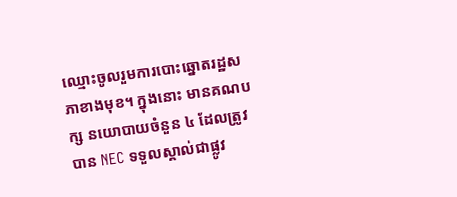ឈ្មោះចូលរួមការបោះឆ្នោតរដ្ឋសភាខាងមុខ។ ក្នុងនោះ មានគណបក្ស នយោបាយចំនួន ៤ ដែលត្រូវបាន NEC ទទួលស្គាល់ជាផ្លូវ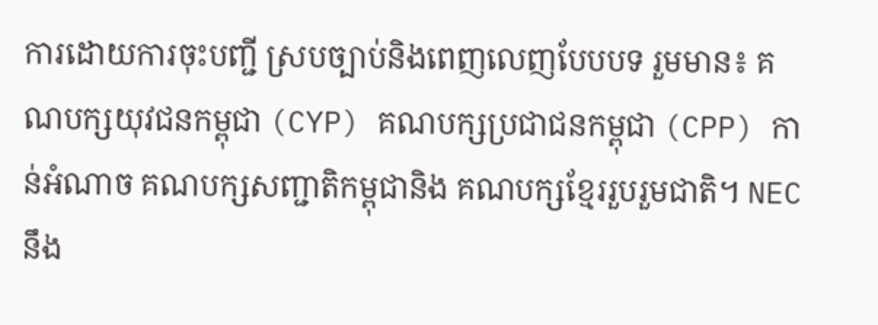ការដោយការចុះបញ្ជី ស្របច្បាប់និងពេញលេញបែបបទ រួមមាន៖ គណបក្សយុវជនកម្ពុជា (CYP) គណបក្សប្រជាជនកម្ពុជា (CPP) កាន់អំណាច គណបក្សសញ្ជាតិកម្ពុជានិង គណបក្សខ្មែររួបរួមជាតិ។ NEC នឹង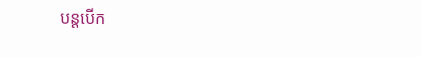បន្តបើក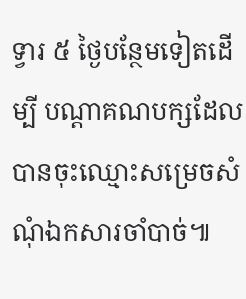ទ្វារ ៥ ថ្ងៃបន្ថែមទៀតដើម្បី បណ្ដាគណបក្សដែលបានចុះឈ្មោះសម្រេចសំណុំឯកសារចាំបាច់៕